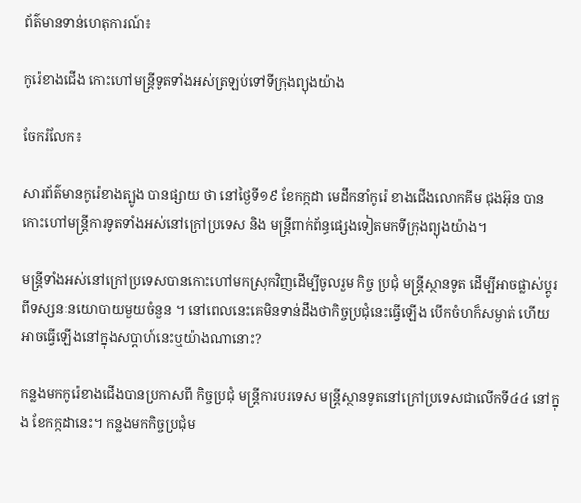ព័ត៌មានទាន់ហេតុការណ៍៖

កូរ៉េខាងជើង កោះហៅមន្ត្រីទូតទាំងអស់ត្រឡប់ទៅទីក្រុងព្យុងយ៉ាង

ចែករំលែក៖

សារព័ត៌មានកូរ៉េខាងត្បូង បានផ្សាយ ថា នៅថ្ងៃទី១៩ ខែកក្កដា មេដឹកនាំកូរ៉េ ខាងជើងលោកគីម ជុងអ៊ុន បាន កោះហៅមន្ត្រីការទូតទាំងអស់នៅក្រៅប្រទេស និង មន្ត្រីពាក់ព័ន្ធផ្សេងទៀតមកទីក្រុងព្យុងយ៉ាង។

មន្ត្រីទាំងអស់នៅក្រៅប្រទេសបានកោះហៅមកស្រុកវិញដើម្បីចូលរួម កិច្ច ប្រជុំ មន្ត្រីស្ថានទូត ដើម្បីអាចផ្លាស់ប្តូរពីទស្សនៈនយោបាយមួយចំនួន ។ នៅពេលនេះគេមិនទាន់ដឹងថាកិច្ចប្រជុំនេះធ្វើឡើង បើកចំហក៏សម្ងាត់ ហើយអាចធ្វើឡើងនៅក្នុងសប្តាហ៍នេះឬយ៉ាងណានោះ?

កន្លងមកកូរ៉េខាងជើងបានប្រកាសពី កិច្ចប្រជុំ មន្ត្រីការបរទេស មន្ត្រីស្ថានទូតនៅក្រៅប្រទេសជាលើកទី៤៤ នៅក្នុង ខែកក្កដានេះ។ កន្លងមកកិច្ចប្រជុំម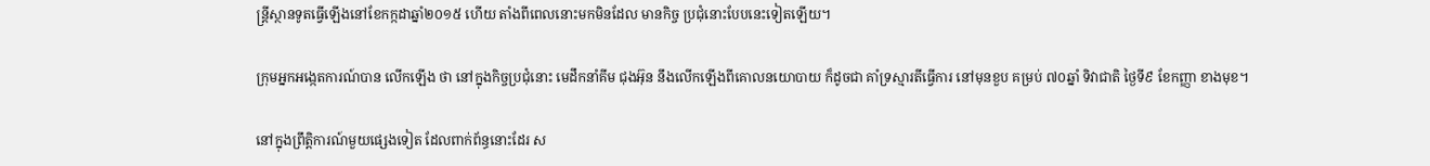ន្ត្រីស្ថានទូតធ្វើឡើងនៅខែកក្កដាឆ្នាំ២០១៥ ហើយ តាំងពីពេលនោះមកមិនដែល មានកិច្ច ប្រជុំនោះបែបនេះទៀតឡើយ។

ក្រុមអ្នកអង្កេតការណ៍បាន លើកឡើង ថា នៅក្នុងកិច្ចប្រជុំនោះ មេដឹកនាំគីម ជុងអ៊ុន នឹងលើកឡើងពីគោលនយោបាយ ក៏ដូចជា គាំទ្រស្មារតីធ្វើការ នៅមុនខួប គម្រប់ ៧០ឆ្នាំ ទិវាជាតិ ថ្ងៃទី៩ ខែកញ្ញា ខាងមុខ។

នៅក្នុងព្រឹត្តិការណ៍មួយផ្សេងទៀត ដែលពាក់ព័ន្ធនោះដែរ ស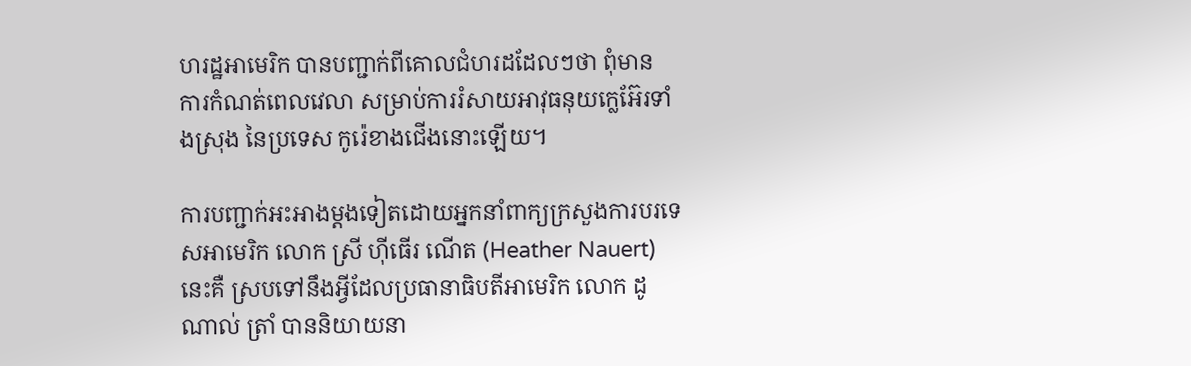ហរដ្ឋអាមេរិក បានបញ្ជាក់ពីគោលជំហរដដែលៗថា ពុំមាន ការកំណត់ពេលវេលា សម្រាប់ការរំសាយអាវុធនុយក្លេអ៊ែរទាំងស្រុង នៃប្រទេស កូរ៉េខាងជើងនោះឡើយ។

ការបញ្ជាក់អះអាងម្តងទៀតដោយអ្នកនាំពាក្យក្រសួងការបរទេសអាមេរិក លោក ស្រី ហ៊ីធើរ ណើត (Heather Nauert) នេះគឺ ស្របទៅនឹងអ្វីដែលប្រធានាធិបតីអាមេរិក លោក ដូណាល់ ត្រាំ បាននិយាយនា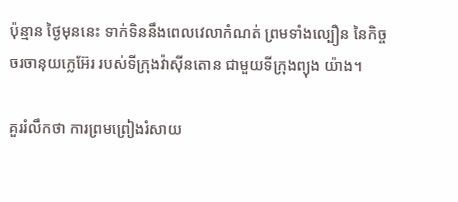ប៉ុន្មាន ថ្ងៃមុននេះ ទាក់ទិននឹងពេលវេលាកំណត់ ព្រមទាំងល្បឿន នៃកិច្ចចរចានុយក្លេអ៊ែរ របស់ទីក្រុងវ៉ាស៊ីនតោន ជាមួយទីក្រុងព្យុង យ៉ាង។

គួររំលឹកថា ការព្រមព្រៀងរំសាយ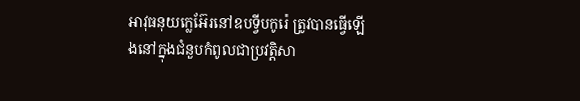អាវុធនុយក្លេអ៊ែរនៅឧបទ្វីបកូរ៉េ ត្រូវបានធ្វើឡើងនៅក្នុងជំនួបកំពូលជាប្រវត្តិសា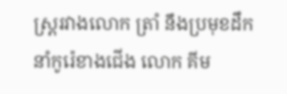ស្រ្តរវាងលោក ត្រាំ នឹងប្រមុខដឹកនាំកូរ៉េខាងជើង លោក គីម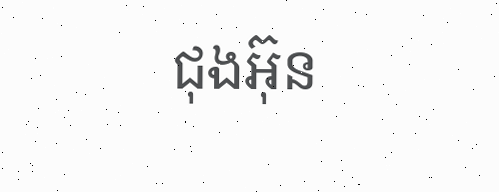ជុងអ៊ុន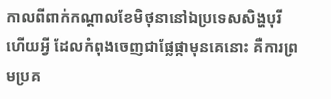កាលពីពាក់កណ្តាលខែមិថុនានៅឯប្រទេសសិង្ហបុរី ហើយអ្វី ដែលកំពុងចេញជាផ្លែផ្កាមុនគេនោះ គឺការព្រមប្រគ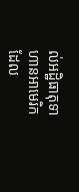ល់អដ្ឋិធាតុទាហានអាមេរិក ដែល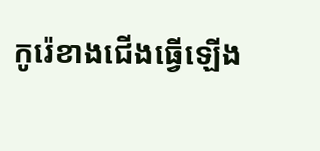កូរ៉េខាងជើងធ្វើឡើង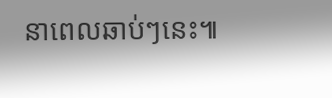នាពេលឆាប់ៗនេះ៕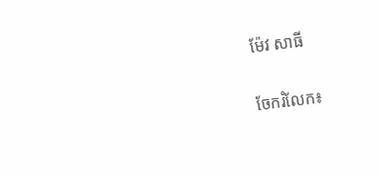ម៉ែវ សាធី


ចែករំលែក៖